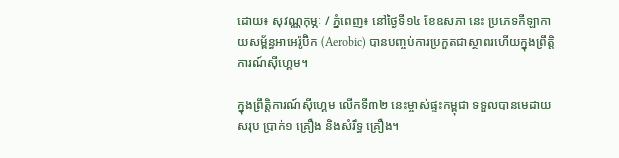ដោយ៖ សុវណ្ណកុម្ភៈ / ភ្នំពេញ៖ នៅថ្ងៃទី១៤ ខែឧសភា នេះ ប្រភេទកីឡាកាយសម្ព័ន្ធអាអេរ៉ូប៊ិក (Aerobic) បានបញ្ចប់ការប្រកួតជាស្ថាពរហើយក្នុងព្រឹត្តិការណ៍ស៊ីហ្គេម។

ក្នុងព្រឹត្តិការណ៍ស៊ីហ្គេម លើកទី៣២ នេះម្ចាស់ផ្ទះកម្ពុជា ទទួលបានមេដាយសរុប ប្រាក់១ គ្រឿង និងសំរឹទ្ធ គ្រឿង។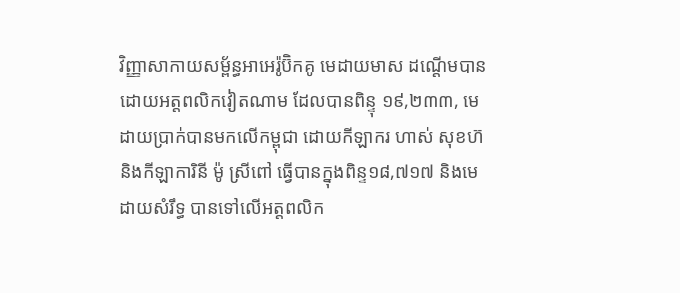វិញ្ញាសាកាយសម្ព័ន្ធអាអេរ៉ូប៊ិកគូ មេដាយមាស ដណ្តើមបានដោយអត្តពលិកវៀតណាម ដែលបានពិន្ទុ ១៩,២៣៣, មេដាយប្រាក់បានមកលើកម្ពុជា ដោយកីឡាករ ហាស់ សុខហ៊ និងកីឡាការិនី ម៉ូ ស្រីពៅ ធ្វើបានក្នុងពិន្ទ១៨,៧១៧ និងមេដាយសំរឹទ្ធ បានទៅលើអត្តពលិក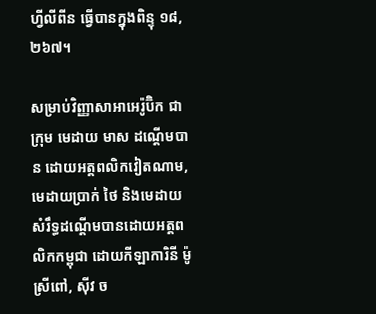ហ្វីលីពីន ធ្វើបានក្នុងពិន្ទុ ១៨,២៦៧។

សម្រាប់វិញ្ញាសាអាអេរ៉ូប៊ិក ជាក្រុម មេដាយ មាស ដណ្តើមបាន ដោយអត្តពលិកវៀតណាម, មេដាយប្រាក់ ថៃ និងមេដាយសំរឹទ្ធដណ្តើមបានដោយអត្តពលិកកម្ពុជា ដោយកីឡាការិនី ម៉ូ ស្រីពៅ, ស៊ីវ ច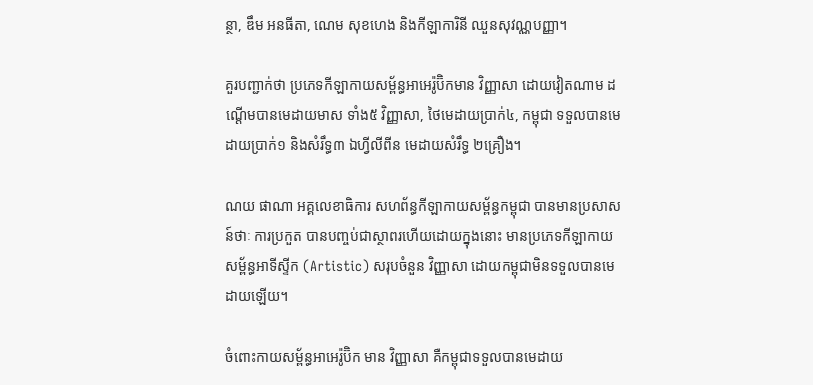ន្ថា, ឌឹម អនធីតា, ណេម សុខហេង និងកីឡាការិនី ឈួនសុវណ្ណបញ្ញា។

គួរបញ្ជាក់ថា ប្រភេទកីឡាកាយសម្ព័ន្ធអាអេរ៉ូប៊ិកមាន វិញ្ញាសា ដោយវៀតណាម ដណ្តើមបានមេដាយមាស ទាំង៥ វិញ្ញាសា, ថៃមេដាយប្រាក់៤, កម្ពុជា ទទួលបានមេដាយប្រាក់១ និងសំរឹទ្ធ៣ ឯហ្វីលីពីន មេដាយសំរឹទ្ធ ២គ្រឿង។

ណយ ផាណា អគ្គលេខាធិការ សហព័ន្ធកីឡាកាយសម្ព័ន្ធកម្ពុជា បានមានប្រសាសន៍ថាៈ ការប្រកួត បានបញ្ចប់ជាស្ថាពរហើយដោយក្នុងនោះ មានប្រភេទកីឡាកាយសម្ព័ន្ធអាទីស្ទីក (Artistic) សរុបចំនួន វិញ្ញាសា ដោយកម្ពុជាមិនទទួលបានមេដាយឡើយ។

ចំពោះកាយសម្ព័ន្ធអាអេរ៉ូប៊ិក មាន វិញ្ញាសា គឺកម្ពុជាទទួលបានមេដាយ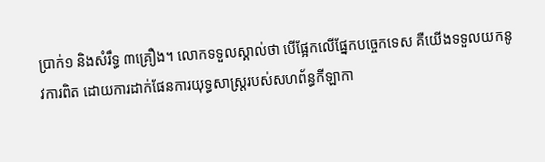ប្រាក់១ និងសំរឹទ្ធ ៣គ្រឿង។ លោកទទួលស្គាល់ថា បើផ្អែកលើផ្នែកបច្ចេកទេស គឺយើងទទួលយកនូវការពិត ដោយការដាក់ផែនការយុទ្ធសាស្ត្ររបស់សហព័ន្ធកីឡាកា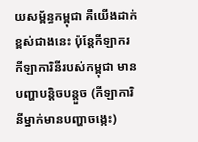យសម្ព័ន្ធកម្ពុជា គឺយើងដាក់ខ្ពស់ជាងនេះ ប៉ុន្តែកីឡាករ កីឡាការិនីរបស់កម្ពុជា មានបញ្ហាបន្តិចបន្តួច (កីឡាការិនីម្នាក់មានបញ្ហាចង្កេះ)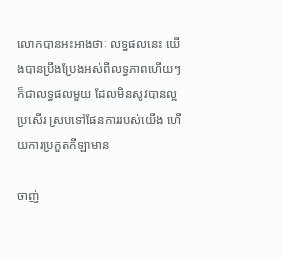លោកបានអះអាងថាៈ លទ្ធផលនេះ យើងបានប្រឹងប្រែងអស់ពីលទ្ធភាពហើយៗ ក៏ជាលទ្ធផលមួយ ដែលមិនសូវបានល្អប្រសើរ ស្របទៅផែនការរបស់យើង ហើយការប្រកួតកីឡាមាន

ចាញ់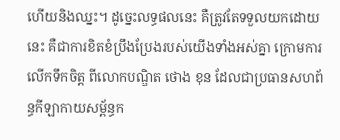ហើយនិងឈ្នះ។ ដូច្នេះលទ្ធផលនេះ គឺត្រូវតែទទួលយកដោយនេះ គឺជាការខិតខំប្រឹងប្រែងរបស់យើងទាំងអស់គ្នា ក្រោមការលើកទឹកចិត្ត ពីលោកបណ្ឌិត ថោង ខុន ដែលជាប្រធានសហព័ន្ធកីឡាកាយសម្ព័ន្ធក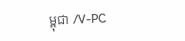ម្ពុជា /V-PC